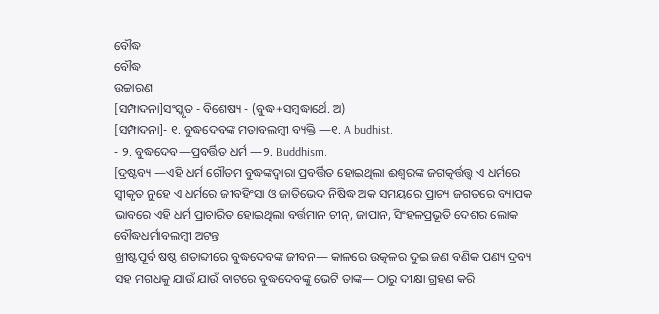ବୌଦ୍ଧ
ବୌଦ୍ଧ
ଉଚ୍ଚାରଣ
[ସମ୍ପାଦନା]ସଂସ୍କୃତ - ବିଶେଷ୍ୟ - (ବୁଦ୍ଧ+ସମ୍ୱଦ୍ଧାର୍ଥେ. ଅ)
[ସମ୍ପାଦନା]- ୧. ବୁଦ୍ଧଦେବଙ୍କ ମତାବଲମ୍ୱୀ ବ୍ୟକ୍ତି —୧. A budhist.
- ୨. ବୁଦ୍ଧଦେବ—ପ୍ରବର୍ତ୍ତିତ ଧର୍ମ —୨. Buddhism.
[ଦ୍ରଷ୍ଟବ୍ୟ —ଏହି ଧର୍ମ ଗୌତମ ବୁଦ୍ଧଙ୍କଦ୍ୱାରା ପ୍ରବର୍ତ୍ତିତ ହୋଇଥିଲା ଈଶ୍ୱରଙ୍କ ଜଗତ୍କର୍ତ୍ତତ୍ତ୍ୱ ଏ ଧର୍ମରେ ସ୍ୱୀକୃତ ନୁହେ ଏ ଧର୍ମରେ ଜୀବହିଂସା ଓ ଜାତିଭେଦ ନିଷିଦ୍ଧ ଅକ ସମୟରେ ପ୍ରାଚ୍ୟ ଜଗତରେ ବ୍ୟାପକ ଭାବରେ ଏହି ଧର୍ମ ପ୍ରାଚାରିତ ହୋଇଥିଲା ବର୍ତ୍ତମାନ ଚୀନ୍, ଜାପାନ, ସିଂହଳପ୍ରଭୂତି ଦେଶର ଲୋକ ବୌଦ୍ଧଧର୍ମାବଲମ୍ୱୀ ଅଟନ୍ତ
ଖ୍ରୀଷ୍ଟପୂର୍ବ ଷଷ୍ଠ ଶତାବ୍ଦୀରେ ବୁଦ୍ଧଦେବଙ୍କ ଜୀବନ— କାଳରେ ଉତ୍କଳର ଦୁଇ ଜଣ ବଣିକ ପଣ୍ୟ ଦ୍ରବ୍ୟ ସହ ମଗଧକୁ ଯାଉଁ ଯାଉଁ ବାଟରେ ବୁଦ୍ଧଦେବଙ୍କୁ ଭେଟି ତାଙ୍କ— ଠାରୁ ଦୀକ୍ଷା ଗ୍ରହଣ କରି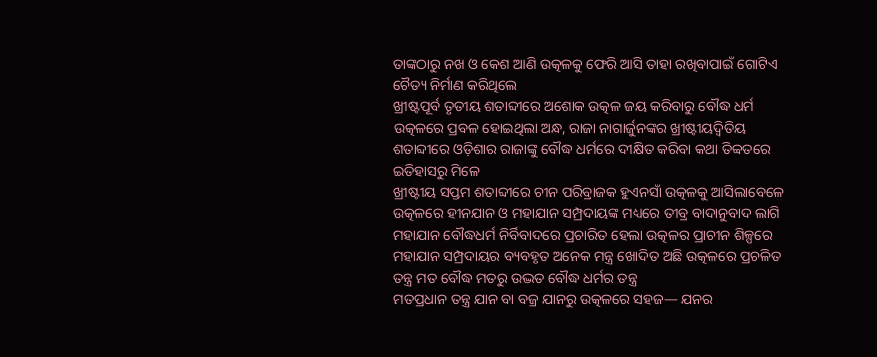ତାଙ୍କଠାରୁ ନଖ ଓ କେଶ ଆଣି ଉତ୍କଳକୁ ଫେରି ଆସି ତାହା ରଖିବାପାଇଁ ଗୋଟିଏ ଚୈତ୍ୟ ନିର୍ମାଣ କରିଥିଲେ
ଖ୍ରୀଷ୍ଟପୂର୍ବ ତୃତୀୟ ଶତାବ୍ଦୀରେ ଅଶୋକ ଉତ୍କଳ ଜୟ କରିବାରୁ ବୌଦ୍ଧ ଧର୍ମ ଉତ୍କଳରେ ପ୍ରବଳ ହୋଇଥିଲା ଅନ୍ଧ, ରାଜା ନାଗାର୍ଜୁନଙ୍କର ଖ୍ରୀଷ୍ଟୀୟଦ୍ୱିତିୟ ଶତାବ୍ଦୀରେ ଓଡ଼ିଶାର ରାଜାଙ୍କୁ ବୌଦ୍ଧ ଧର୍ମରେ ଦୀକ୍ଷିତ କରିବା କଥା ତିବ୍ୱତରେ ଇତିହାସରୁ ମିଳେ
ଖ୍ରୀଷ୍ଟୀୟ ସପ୍ତମ ଶତାବ୍ଦୀରେ ଚୀନ ପରିବ୍ରାଜକ ହୁଏନସାଁ ଉତ୍କଳକୁ ଆସିଲାବେଳେ ଉତ୍କଳରେ ହୀନଯାନ ଓ ମହାଯାନ ସମ୍ପ୍ରଦାୟଙ୍କ ମଧ୍ୟରେ ତୀବ୍ର ବାଦାନୁବାଦ ଲାଗି ମହାଯାନ ବୌଦ୍ଧଧର୍ମ ନିର୍ବିବାଦରେ ପ୍ରଚାରିତ ହେଲା ଉତ୍କଳର ପ୍ରାଚୀନ ଶିଳ୍ପରେ ମହାଯାନ ସମ୍ପ୍ରଦାୟର ବ୍ୟବହୃତ ଅନେକ ମନ୍ତ୍ର ଖୋଦିତ ଅଛି ଉତ୍କଳରେ ପ୍ରଚଳିତ ତନ୍ତ୍ର ମତ ବୌଦ୍ଧ ମତରୁ ଉଦ୍ଭତ ବୌଦ୍ଧ ଧର୍ମର ତନ୍ତ୍ର
ମତପ୍ରଧାନ ତନ୍ତ୍ର ଯାନ ବା ବଜ୍ର ଯାନରୁ ଉତ୍କଳରେ ସହଜ— ଯନର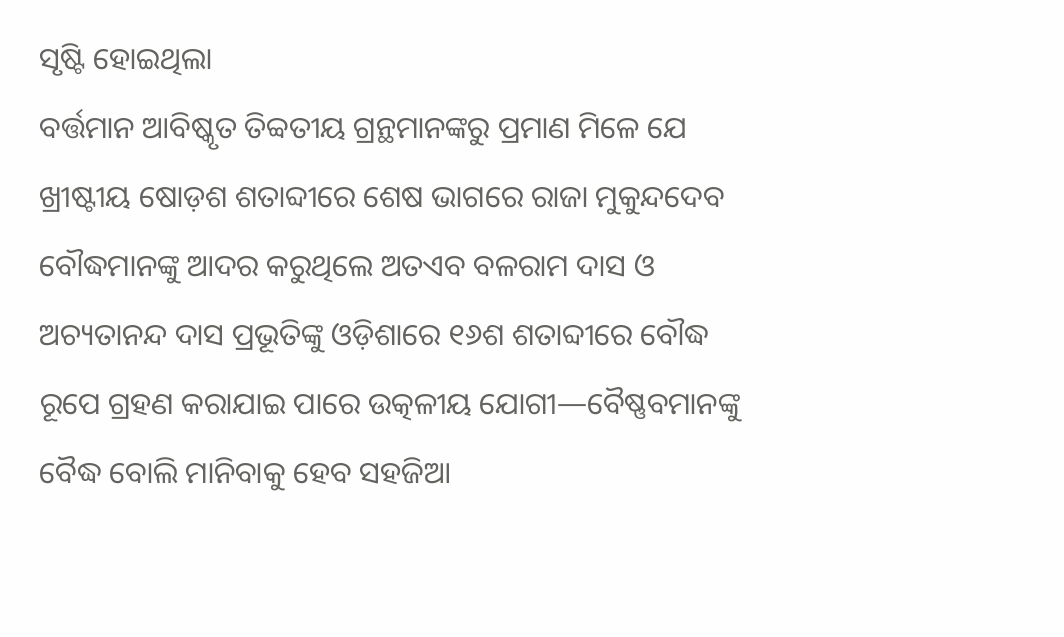ସୃଷ୍ଟି ହୋଇଥିଲା
ବର୍ତ୍ତମାନ ଆବିଷ୍କୃତ ତିବ୍ୱତୀୟ ଗ୍ରନ୍ଥମାନଙ୍କରୁ ପ୍ରମାଣ ମିଳେ ଯେ ଖ୍ରୀଷ୍ଟୀୟ ଷୋଡ଼ଶ ଶତାବ୍ଦୀରେ ଶେଷ ଭାଗରେ ରାଜା ମୁକୁନ୍ଦଦେବ ବୌଦ୍ଧମାନଙ୍କୁ ଆଦର କରୁଥିଲେ ଅତଏବ ବଳରାମ ଦାସ ଓ ଅଚ୍ୟତାନନ୍ଦ ଦାସ ପ୍ରଭୂତିଙ୍କୁ ଓଡ଼ିଶାରେ ୧୬ଶ ଶତାବ୍ଦୀରେ ବୌଦ୍ଧ ରୂପେ ଗ୍ରହଣ କରାଯାଇ ପାରେ ଉତ୍କଳୀୟ ଯୋଗୀ—ବୈଷ୍ଣବମାନଙ୍କୁ ବୈଦ୍ଧ ବୋଲି ମାନିବାକୁ ହେବ ସହଜିଆ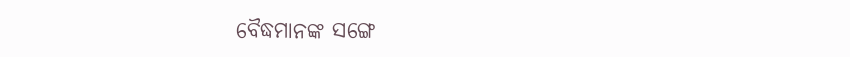ବୈଦ୍ଧମାନଙ୍କ ସଙ୍ଗେ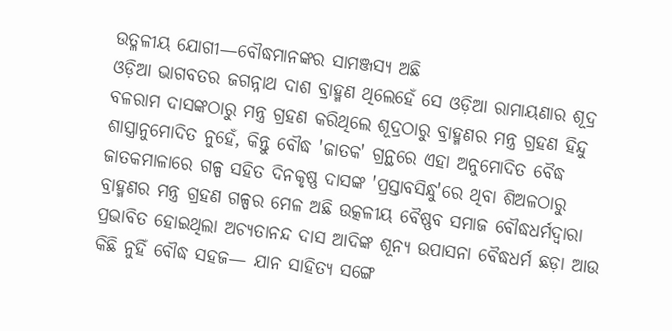ଉତ୍ଳଳୀୟ ଯୋଗୀ—ବୌଦ୍ଧମାନଙ୍କର ସାମଞ୍ଜସ୍ୟ ଅଛି
ଓଡ଼ିଆ ଭାଗବତର ଜଗନ୍ନାଥ ଦାଶ ବ୍ରାହ୍ମଣ ଥିଲେହେଁ ସେ ଓଡ଼ିଆ ରାମାୟଣାର ଶୂଦ୍ର ବଳରାମ ଦାସଙ୍କଠାରୁ ମନ୍ତ୍ର ଗ୍ରହଣ କରିଥିଲେ ଶୂଦ୍ରଠାରୁ ବ୍ରାହ୍ମଣର ମନ୍ତ୍ର ଗ୍ରହଣ ହିନ୍ଦୁ ଶାସ୍ତ୍ରାନୁମୋଦିତ ନୁହେଁ, କିନ୍ତୁ ବୌଦ୍ଧ 'ଜାତକ' ଗ୍ରନ୍ଥରେ ଏହା ଅନୁମୋଦିତ ବୈଦ୍ଧ ଜାତକମାଳାରେ ଗଳ୍ପ ସହିତ ଦିନକୃଷ୍ଣ ଦାସଙ୍କ 'ପ୍ରସ୍ତାବସିନ୍ଧୁ'ରେ ଥିବା ଶିଅଳଠାରୁ ବ୍ରାହ୍ମଣର ମନ୍ତ୍ର ଗ୍ରହଣ ଗଳ୍ପର ମେଳ ଅଛି ଉତ୍କଳୀୟ ବୈଷ୍ଣବ ସମାଜ ବୌଦ୍ଧଧର୍ମଦ୍ୱାରା ପ୍ରଭାବିତ ହୋଇଥିଲା ଅଚ୍ୟତାନନ୍ଦ ଦାସ ଆଦିଙ୍କ ଶୂନ୍ୟ ଉପାସନା ବୈଦ୍ଧଧର୍ମ ଛଡ଼ା ଆଉ କିଛି ନୁହିଁ ବୌଦ୍ଧ ସହଜ— ଯାନ ସାହିତ୍ୟ ସଙ୍ଗେ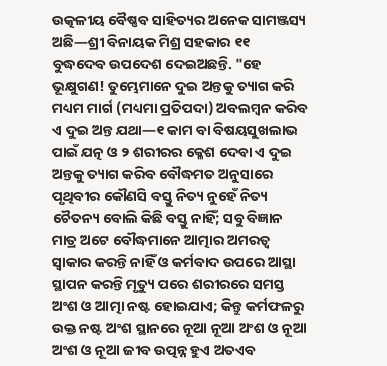ଉତ୍କଳୀୟ ବୈଷ୍ଣବ ସାହିତ୍ୟର ଅନେକ ସାମଞ୍ଜସ୍ୟ ଅଛି—ଶ୍ରୀ ବିନାୟକ ମିଶ୍ର ସହକାର ୧୧
ବୁଦ୍ଧଦେବ ଉପଦେଶ ଦେଇଅଛନ୍ତି. "ହେ ଭୂକ୍ଷୁଗଣ! ତୁମ୍ଭେମାନେ ଦୁଇ ଅନ୍ତକୁ ତ୍ୟାଗ କରି ମଧ୍ୟମ ମାର୍ଗ (ମଧ୍ୟମା ପ୍ରତିପଦା) ଅବଲମ୍ୱନ କରିବ ଏ ଦୁଇ ଅନ୍ତ ଯଥା—୧ କାମ ବା ବିଷୟସୁଖଲାଭ ପାଇଁ ଯତ୍ନ ଓ ୨ ଶରୀରର କ୍ଳେଶ ଦେବା ଏ ଦୁଇ ଅନ୍ତକୁ ତ୍ୟାଗ କରିବ ବୌଦ୍ଧମତ ଅନୁସାରେ ପୃଥିବୀର କୌଣସି ବସ୍ତୁ ନିତ୍ୟ ନୁହେଁ ନିତ୍ୟ ଚୈତନ୍ୟ ବୋଲି କିଛି ବସ୍ତୁ ନାହିଁ; ସବୁ ବିଜ୍ଞାନ ମାତ୍ର ଅଟେ ବୌଦ୍ଧମାନେ ଆତ୍ମାର ଅମରତ୍ୱ ସ୍ୱାକାର କରନ୍ତି ନାହିଁ ଓ କର୍ମବାଦ ଉପରେ ଆସ୍ଥା ସ୍ଥାପନ କରନ୍ତି ମୃତ୍ୟୁ ପରେ ଶରୀରରେ ସମସ୍ତ ଅଂଶ ଓ ଆତ୍ମା ନଷ୍ଟ ହୋଇଯାଏ; କିନ୍ତୁ କର୍ମଫଳରୁ ଉକ୍ତ ନଷ୍ଟ ଅଂଶ ସ୍ଥାନରେ ନୂଆ ନୂଆ ଅଂଶ ଓ ନୂଆ ଅଂଶ ଓ ନୂଆ ଜୀବ ଉତ୍ପନ୍ନ ହୁଏ ଅତଏବ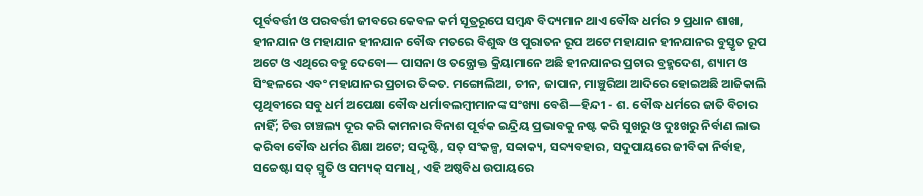ପୂର୍ବବର୍ତ୍ତୀ ଓ ପରବର୍ତ୍ତୀ ଜୀବରେ କେବଳ କର୍ମ ସୂତ୍ରରୂପେ ସମ୍ୱନ୍ଧ ବିଦ୍ୟମାନ ଥାଏ ବୌଦ୍ଧ ଧର୍ମର ୨ ପ୍ରଧାନ ଶାଖା, ହୀନଯାନ ଓ ମହାଯାନ ହୀନଯାନ ବୌଦ୍ଧ ମତରେ ବିଶୁଦ୍ଧ ଓ ପୁରାତନ ରୂପ ଅଟେ ମହାଯାନ ହୀନଯାନର ବୁସ୍ତୃତ ରୂପ ଅଟେ ଓ ଏଥିରେ ବହୁ ଦେବୋ— ପାସନା ଓ ତନ୍ତ୍ରୋକ୍ତ କ୍ରିୟାମାନେ ଅଛି ହୀନଯାନର ପ୍ରଚାର ବ୍ରହ୍ମଦେଶ, ଶ୍ୟାମ ଓ ସିଂହଳରେ ଏବଂ ମହାଯାନର ପ୍ରଚାର ତିବ୍ୱତ. ମଙ୍ଗୋଲିଆ, ଚୀନ, ଜାପାନ, ମାଞ୍ଚୁରିଆ ଆଦିରେ ହୋଇଅଛି ଆଜିକାଲି ପୃଥିବୀରେ ସବୁ ଧର୍ମ ଅପେକ୍ଷା ବୌଦ୍ଧ ଧର୍ମାବଲମ୍ୱୀମାନଙ୍କ ସଂଖ୍ୟା ବେଶି—ହିନ୍ଦୀ - ଶ. ବୌଦ୍ଧ ଧର୍ମରେ ଜାତି ବିଚାର ନାହିଁ; ଚିତ୍ତ ଚାଞ୍ଚଲ୍ୟ ଦୂର କରି କାମନାର ବିନାଶ ପୂର୍ବକ ଇନ୍ଦ୍ରିୟ ପ୍ରଭାବକୁ ନଷ୍ଟ କରି ସୁଖରୁ ଓ ଦୁଃଖରୁ ନିର୍ବାଣ ଲାଭ କରିବା ବୌଦ୍ଧ ଧର୍ମର ଶିକ୍ଷା ଅଟେ; ସଦ୍ଦୃଷ୍ଟି, ସତ୍ ସଂକଳ୍ପ, ସବ୍ୱାକ୍ୟ, ସବ୍ଦ୍ୟବହାର, ସଦୁପାୟରେ ଜୀବିକା ନିର୍ବାହ, ସଚ୍ଚେଷ୍ଟା ସତ୍ ସ୍ମୃତି ଓ ସମ୍ୟକ୍ ସମାଧି, ଏହି ଅଷ୍ଠବିଧ ଉପାୟରେ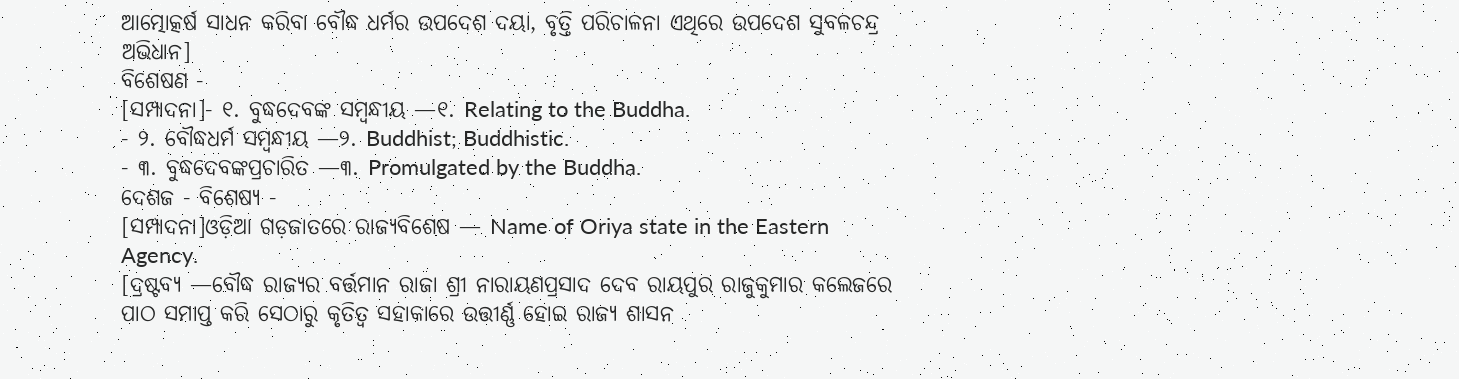ଆତ୍ମୋତ୍କର୍ଷ ସାଧନ କରିବା ବୌଦ୍ଧ ଧର୍ମର ଉପଦେଶ ଦୟା, ବୃତ୍ତି ପରିଚାଳନା ଏଥିରେ ଉପଦେଶ ସୁବଳଚନ୍ଦ୍ର ଅଭିଧାନ]
ବିଶେଷଣ -
[ସମ୍ପାଦନା]- ୧. ବୁଦ୍ଧଦେବଙ୍କ ସମ୍ୱନ୍ଧୀୟ —୧. Relating to the Buddha.
- ୨. ବୌଦ୍ଧଧର୍ମ ସମ୍ୱନ୍ଧୀୟ —୨. Buddhist; Buddhistic.
- ୩. ବୁଦ୍ଧଦେବଙ୍କପ୍ରଚାରିତ —୩. Promulgated by the Buddha.
ଦେଶଜ - ବିଶେଷ୍ୟ -
[ସମ୍ପାଦନା]ଓଡ଼ିଆ ଗଡ଼ଜାତରେ ରାଜ୍ୟବିଶେଷ — Name of Oriya state in the Eastern Agency.
[ଦ୍ରଷ୍ଟବ୍ୟ —ବୌଦ୍ଧ ରାଜ୍ୟର ବର୍ତ୍ତମାନ ରାଜା ଶ୍ରୀ ନାରାୟଣପ୍ରସାଦ ଦେବ ରାୟପୁର ରାଜୁକୁମାର କଲେଜରେ ପାଠ ସମାପ୍ତ କରି ସେଠାରୁ କୃତିତ୍ୱ ସହାକାରେ ଉତ୍ତୀର୍ଣ୍ଣ ହୋଇ ରାଜ୍ୟ ଶାସନ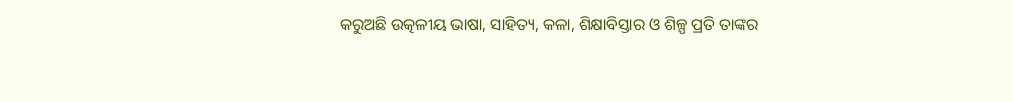କରୁଅଛି ଉତ୍କଳୀୟ ଭାଷା, ସାହିତ୍ୟ, କଳା, ଶିକ୍ଷାବିସ୍ତାର ଓ ଶିଳ୍ପ ପ୍ରତି ତାଙ୍କର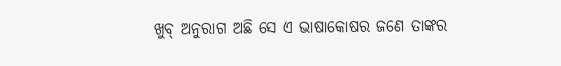ଖୁବ୍ ଅନୁରାଗ ଅଛି ସେ ଏ ଭାଷାକୋଷର ଜଣେ ତାଙ୍କର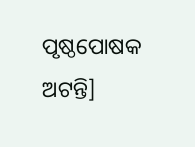ପୃଷ୍ଠପୋଷକ ଅଟନ୍ତି]